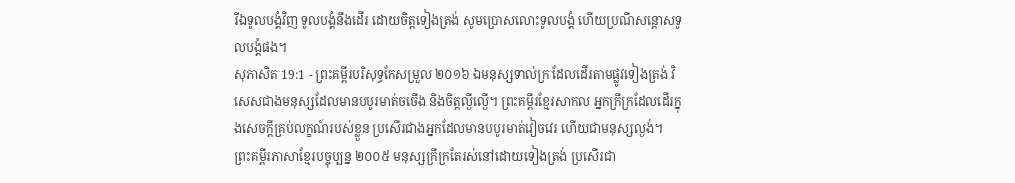រីឯទូលបង្គំវិញ ទូលបង្គំនឹងដើរ ដោយចិត្តទៀងត្រង់ សូមប្រោសលោះទូលបង្គំ ហើយប្រណីសន្ដោសទូលបង្គំផង។
សុភាសិត 19:1 - ព្រះគម្ពីរបរិសុទ្ធកែសម្រួល ២០១៦ ឯមនុស្សទាល់ក្រ ដែលដើរតាមផ្លូវទៀងត្រង់ វិសេសជាងមនុស្សដែលមានបបូរមាត់ចចើង និងចិត្តល្ងីល្ងើ។ ព្រះគម្ពីរខ្មែរសាកល អ្នកក្រីក្រដែលដើរក្នុងសេចក្ដីគ្រប់លក្ខណ៍របស់ខ្លួន ប្រសើរជាងអ្នកដែលមានបបូរមាត់វៀចវេរ ហើយជាមនុស្សល្ងង់។ ព្រះគម្ពីរភាសាខ្មែរបច្ចុប្បន្ន ២០០៥ មនុស្សក្រីក្រតែរស់នៅដោយទៀងត្រង់ ប្រសើរជា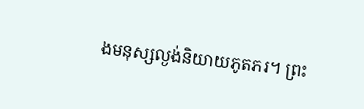ងមនុស្សល្ងង់និយាយភូតភរ។ ព្រះ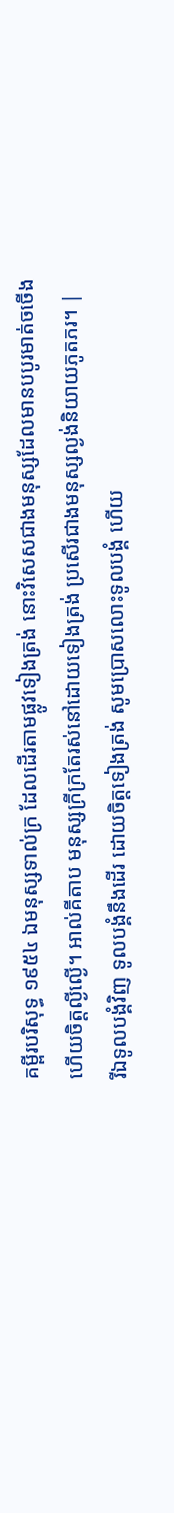គម្ពីរបរិសុទ្ធ ១៩៥៤ ឯមនុស្សទាល់ក្រ ដែលដើរតាមផ្លូវទៀងត្រង់ នោះវិសេសជាងមនុស្សដែលមានបបូរមាត់ចចើង ហើយចិត្តល្ងីល្ងើ។ អាល់គីតាប មនុស្សក្រីក្រតែរស់នៅដោយទៀងត្រង់ ប្រសើរជាងមនុស្សល្ងង់និយាយភូតភរ។ |
រីឯទូលបង្គំវិញ ទូលបង្គំនឹងដើរ ដោយចិត្តទៀងត្រង់ សូមប្រោសលោះទូលបង្គំ ហើយ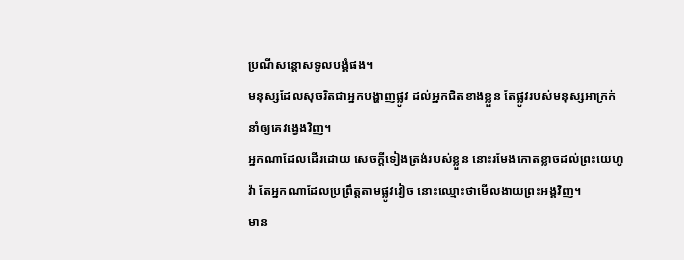ប្រណីសន្ដោសទូលបង្គំផង។
មនុស្សដែលសុចរិតជាអ្នកបង្ហាញផ្លូវ ដល់អ្នកជិតខាងខ្លួន តែផ្លូវរបស់មនុស្សអាក្រក់នាំឲ្យគេវង្វេងវិញ។
អ្នកណាដែលដើរដោយ សេចក្ដីទៀងត្រង់របស់ខ្លួន នោះរមែងកោតខ្លាចដល់ព្រះយេហូវ៉ា តែអ្នកណាដែលប្រព្រឹត្តតាមផ្លូវវៀច នោះឈ្មោះថាមើលងាយព្រះអង្គវិញ។
មាន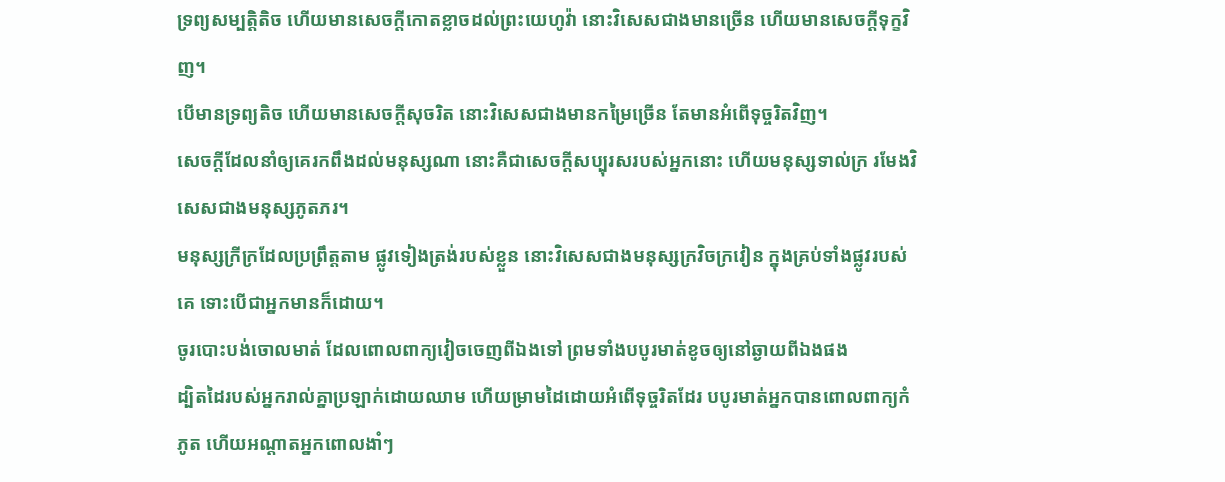ទ្រព្យសម្បត្តិតិច ហើយមានសេចក្ដីកោតខ្លាចដល់ព្រះយេហូវ៉ា នោះវិសេសជាងមានច្រើន ហើយមានសេចក្ដីទុក្ខវិញ។
បើមានទ្រព្យតិច ហើយមានសេចក្ដីសុចរិត នោះវិសេសជាងមានកម្រៃច្រើន តែមានអំពើទុច្ចរិតវិញ។
សេចក្ដីដែលនាំឲ្យគេរកពឹងដល់មនុស្សណា នោះគឺជាសេចក្ដីសប្បុរសរបស់អ្នកនោះ ហើយមនុស្សទាល់ក្រ រមែងវិសេសជាងមនុស្សភូតភរ។
មនុស្សក្រីក្រដែលប្រព្រឹត្តតាម ផ្លូវទៀងត្រង់របស់ខ្លួន នោះវិសេសជាងមនុស្សក្រវិចក្រវៀន ក្នុងគ្រប់ទាំងផ្លូវរបស់គេ ទោះបើជាអ្នកមានក៏ដោយ។
ចូរបោះបង់ចោលមាត់ ដែលពោលពាក្យវៀចចេញពីឯងទៅ ព្រមទាំងបបូរមាត់ខូចឲ្យនៅឆ្ងាយពីឯងផង
ដ្បិតដៃរបស់អ្នករាល់គ្នាប្រឡាក់ដោយឈាម ហើយម្រាមដៃដោយអំពើទុច្ចរិតដែរ បបូរមាត់អ្នកបានពោលពាក្យកំភូត ហើយអណ្ដាតអ្នកពោលងាំៗ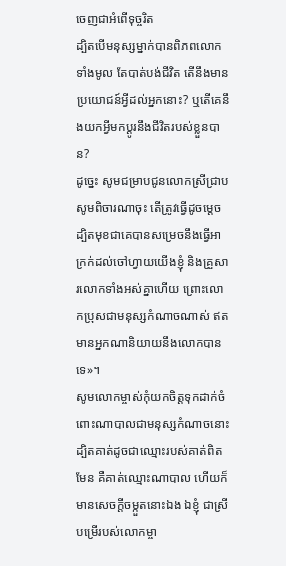ចេញជាអំពើទុច្ចរិត
ដ្បិតបើមនុស្សម្នាក់បានពិភពលោកទាំងមូល តែបាត់បង់ជីវិត តើនឹងមានប្រយោជន៍អ្វីដល់អ្នកនោះ? ឬតើគេនឹងយកអ្វីមកប្ដូរនឹងជីវិតរបស់ខ្លួនបាន?
ដូច្នេះ សូមជម្រាបជូនលោកស្រីជ្រាប សូមពិចារណាចុះ តើត្រូវធ្វើដូចម្តេច ដ្បិតមុខជាគេបានសម្រេចនឹងធ្វើអាក្រក់ដល់ចៅហ្វាយយើងខ្ញុំ និងគ្រួសារលោកទាំងអស់គ្នាហើយ ព្រោះលោកប្រុសជាមនុស្សកំណាចណាស់ ឥតមានអ្នកណានិយាយនឹងលោកបានទេ»។
សូមលោកម្ចាស់កុំយកចិត្តទុកដាក់ចំពោះណាបាលជាមនុស្សកំណាចនោះ ដ្បិតគាត់ដូចជាឈ្មោះរបស់គាត់ពិតមែន គឺគាត់ឈ្មោះណាបាល ហើយក៏មានសេចក្ដីចម្កួតនោះឯង ឯខ្ញុំ ជាស្រីបម្រើរបស់លោកម្ចា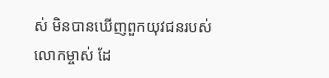ស់ មិនបានឃើញពួកយុវជនរបស់លោកម្ចាស់ ដែ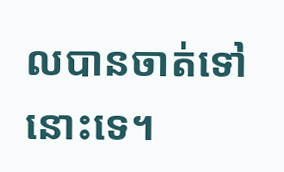លបានចាត់ទៅនោះទេ។